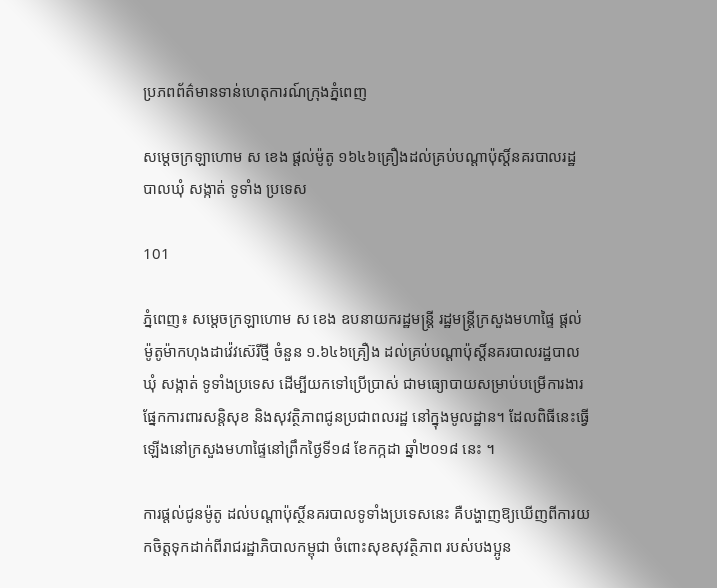ប្រភពព័ត៌មានទាន់ហេតុការណ៍ក្រុងភ្នំពេញ

សម្តេចក្រឡាហោម ស ខេង ផ្តល់ម៉ូតូ ១៦៤៦គ្រឿងដល់គ្រប់បណ្តាប៉ុស្តិ៍នគរបាលរដ្ឋបាលឃុំ សង្កាត់ ទូទាំង ប្រទេស

101

ភ្នំពេញ៖ សម្តេចក្រឡាហោម ស ខេង ឧបនាយករដ្ឋមន្ត្រី រដ្ឋមន្ត្រីក្រសួងមហាផ្ទៃ ផ្តល់ម៉ូតូម៉ាកហុងដាវ៉េវស៊េរីថ្មី ចំនួន ១.៦៤៦គ្រឿង ដល់គ្រប់បណ្តាប៉ុស្តិ៍នគរបាលរដ្ឋបាលឃុំ សង្កាត់ ទូទាំងប្រទេស ដើម្បីយកទៅប្រើប្រាស់ ជាមធ្យោបាយសម្រាប់បម្រើការងារផ្នែកការពារសន្តិសុខ និងសុវត្ថិភាពជូនប្រជាពលរដ្ឋ នៅក្នុងមូលដ្ឋាន។ ដែលពិធីនេះធ្វើឡើងនៅក្រសួងមហាផ្ទៃនៅព្រឹកថ្ងៃទី១៨ ខែកក្កដា ឆ្នាំ២០១៨ នេះ ។

ការផ្តល់ជូនម៉ូតូ ដល់បណ្តាប៉ុស្ថិ៍នគរបាលទូទាំងប្រទេសនេះ គឺបង្ហាញឱ្យឃើញពីការយកចិត្តទុកដាក់ពីរាជរដ្ឋាភិបាលកម្ពុជា ចំពោះសុខសុវត្ថិភាព របស់បងប្អូន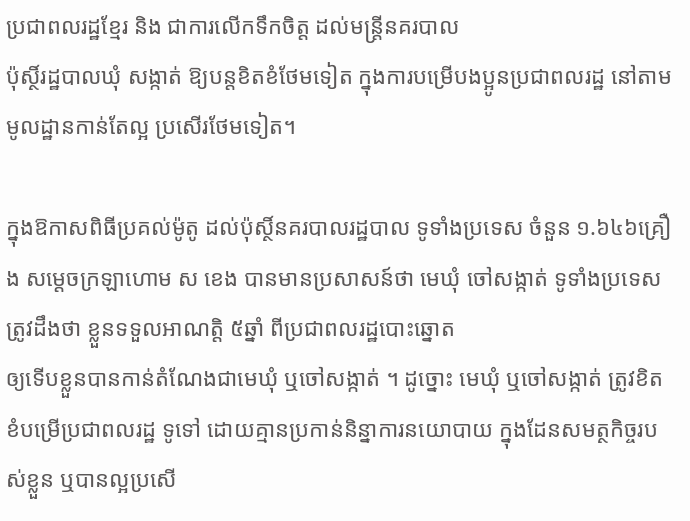ប្រជាពលរដ្ឋខ្មែរ និង ជាការលើកទឹកចិត្ត ដល់មន្ត្រីនគរបាល
ប៉ុស្ថិ៍រដ្ឋបាលឃុំ សង្កាត់ ឱ្យបន្តខិតខំថែមទៀត ក្នុងការបម្រើបងប្អូនប្រជាពលរដ្ឋ នៅតាមមូលដ្ឋានកាន់តែល្អ ប្រសើរថែមទៀត។

ក្នុងឱកាសពិធីប្រគល់ម៉ូតូ ដល់ប៉ុស្ថិ៍នគរបាលរដ្ឋបាល ទូទាំងប្រទេស ចំនួន ១.៦៤៦គ្រឿង សម្តេចក្រឡាហោម ស ខេង បានមានប្រសាសន៍ថា មេឃុំ ចៅសង្កាត់ ទូទាំងប្រទេស ត្រូវដឹងថា ខ្លួនទទួលអាណត្តិ ៥ឆ្នាំ ពីប្រជាពលរដ្ឋបោះឆ្នោត
ឲ្យទើបខ្លួនបានកាន់តំណែងជាមេឃុំ ឬចៅសង្កាត់ ។ ដូច្នោះ មេឃុំ ឬចៅសង្កាត់ ត្រូវខិតខំបម្រើប្រជាពលរដ្ឋ ទូទៅ ដោយគ្មានប្រកាន់និន្នាការនយោបាយ ក្នុងដែនសមត្ថកិច្ចរបស់ខ្លួន ឬបានល្អប្រសើ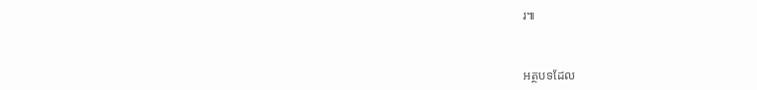រ៕



អត្ថបទដែល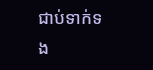ជាប់ទាក់ទង